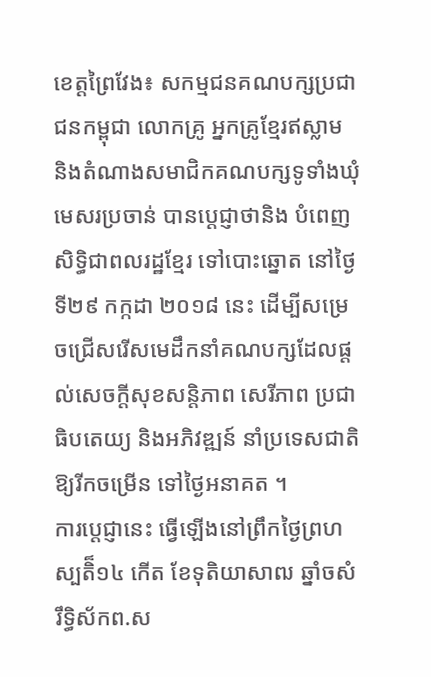ខេត្តព្រៃវែង៖ សកម្មជនគណបក្សប្រជាជនកម្ពុជា លោកគ្រូ អ្នកគ្រូខ្មែរឥស្លាម និងតំណាងសមាជិកគណបក្សទូទាំងឃុំមេសរប្រចាន់ បានប្តេជ្ញាថានិង បំពេញសិទ្ធិជាពលរដ្ឋខ្មែរ ទៅបោះឆ្នោត នៅថ្ងៃទី២៩ កក្កដា ២០១៨ នេះ ដើម្បីសម្រេចជ្រើសរើសមេដឹកនាំគណបក្សដែលផ្តល់សេចក្តីសុខសន្តិភាព សេរីភាព ប្រជាធិបតេយ្យ និងអភិវឌ្ឍន៍ នាំប្រទេសជាតិឱ្យរីកចម្រើន ទៅថ្ងៃអនាគត ។
ការប្តេជ្ញានេះ ធ្វើឡើងនៅព្រឹកថ្ងៃព្រហស្បតិ៏១៤ កើត ខែទុតិយាសាឍ ឆ្នាំចសំរឹទ្ធិស័កព.ស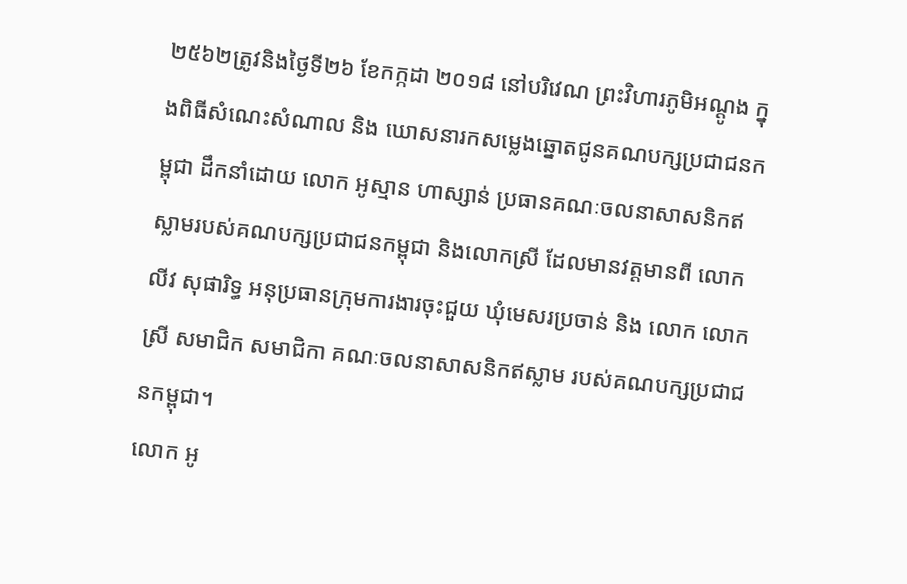២៥៦២ត្រូវនិងថ្ងៃទី២៦ ខែកក្កដា ២០១៨ នៅបរិវេណ ព្រះវិហារភូមិអណ្តូង ក្នុងពិធីសំណេះសំណាល និង ឃោសនារកសម្លេងឆ្នោតជូនគណបក្សប្រជាជនកម្ពុជា ដឹកនាំដោយ លោក អូស្មាន ហាស្សាន់ ប្រធានគណៈចលនាសាសនិកឥស្លាមរបស់គណបក្សប្រជាជនកម្ពុជា និងលោកស្រី ដែលមានវត្តមានពី លោក លីវ សុផារិទ្ធ អនុប្រធានក្រុមការងារចុះជួយ ឃុំមេសរប្រចាន់ និង លោក លោកស្រី សមាជិក សមាជិកា គណៈចលនាសាសនិកឥស្លាម របស់គណបក្សប្រជាជនកម្ពុជា។
លោក អូ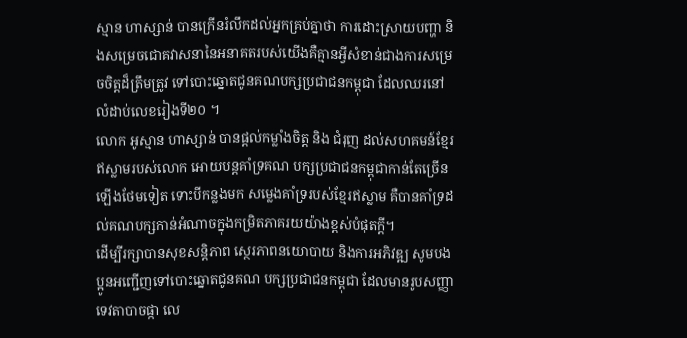ស្មាន ហាស្សាន់ បានក្រើនរំលឹកដល់អ្នកគ្រប់គ្នាថា ការដោះស្រាយបញ្ហា និងសម្រេចជោគវាសនានៃអនាគតរបស់យើងគឺគ្មានអ្វីសំខាន់ជាងការសម្រេចចិត្តដ៏ត្រឹមត្រូវ ទៅបោះឆ្នោតជូនគណបក្សប្រជាជនកម្ពុជា ដែលឈរនៅលំដាប់លេខរៀងទី២០ ។
លោក អូស្មាន ហាស្សាន់ បានផ្តល់កម្លាំងចិត្ត និង ជំរុញ ដល់សហគមន៍ខ្មែរឥស្លាមរបស់លោក អោយបន្តគាំទ្រគណ បក្សប្រជាជនកម្ពុជាកាន់តែច្រើនឡើងថែមទៀត ទោះបីកន្លងមក សម្លេងគាំទ្ររបស់ខ្មែរឥស្លាម គឺបានគាំទ្រដល់គណបក្សកាន់អំណាចក្នុងកម្រិតភាគរយយ៉ាងខ្ពស់បំផុតក្តី។
ដើម្បីរក្សាបានសុខសន្តិភាព ស្ថេរភាពនយោបាយ និងការអភិវឌ្ឍ សូមបងប្អូនអញ្ជើញទៅបោះឆ្នោតជូនគណ បក្សប្រជាជនកម្ពុជា ដែលមានរូបសញ្ញាទេវតាបាចផ្កា លេ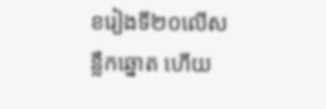ខរៀងទី២០លើសន្លឹកឆ្នោត ហើយ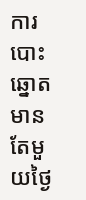ការបោះឆ្នោតមានតែមួយថ្ងៃ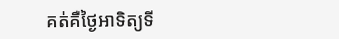គត់គឺថ្ងៃអាទិត្យទី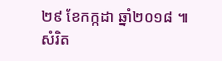២៩ ខែកក្កដា ឆ្នាំ២០១៨ ៕ សំរិត